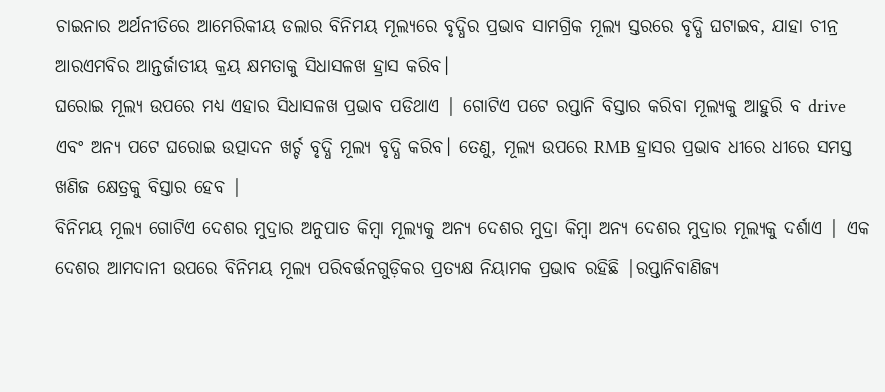ଚାଇନାର ଅର୍ଥନୀତିରେ ଆମେରିକୀୟ ଡଲାର ବିନିମୟ ମୂଲ୍ୟରେ ବୃଦ୍ଧିର ପ୍ରଭାବ ସାମଗ୍ରିକ ମୂଲ୍ୟ ସ୍ତରରେ ବୃଦ୍ଧି ଘଟାଇବ, ଯାହା ଚୀନ୍ର ଆରଏମବିର ଆନ୍ତର୍ଜାତୀୟ କ୍ରୟ କ୍ଷମତାକୁ ସିଧାସଳଖ ହ୍ରାସ କରିବ।
ଘରୋଇ ମୂଲ୍ୟ ଉପରେ ମଧ୍ୟ ଏହାର ସିଧାସଳଖ ପ୍ରଭାବ ପଡିଥାଏ | ଗୋଟିଏ ପଟେ ରପ୍ତାନି ବିସ୍ତାର କରିବା ମୂଲ୍ୟକୁ ଆହୁରି ବ drive ଏବଂ ଅନ୍ୟ ପଟେ ଘରୋଇ ଉତ୍ପାଦନ ଖର୍ଚ୍ଚ ବୃଦ୍ଧି ମୂଲ୍ୟ ବୃଦ୍ଧି କରିବ। ତେଣୁ, ମୂଲ୍ୟ ଉପରେ RMB ହ୍ରାସର ପ୍ରଭାବ ଧୀରେ ଧୀରେ ସମସ୍ତ ଖଣିଜ କ୍ଷେତ୍ରକୁ ବିସ୍ତାର ହେବ |
ବିନିମୟ ମୂଲ୍ୟ ଗୋଟିଏ ଦେଶର ମୁଦ୍ରାର ଅନୁପାତ କିମ୍ବା ମୂଲ୍ୟକୁ ଅନ୍ୟ ଦେଶର ମୁଦ୍ରା କିମ୍ବା ଅନ୍ୟ ଦେଶର ମୁଦ୍ରାର ମୂଲ୍ୟକୁ ଦର୍ଶାଏ | ଏକ ଦେଶର ଆମଦାନୀ ଉପରେ ବିନିମୟ ମୂଲ୍ୟ ପରିବର୍ତ୍ତନଗୁଡ଼ିକର ପ୍ରତ୍ୟକ୍ଷ ନିୟାମକ ପ୍ରଭାବ ରହିଛି |ରପ୍ତାନିବାଣିଜ୍ୟ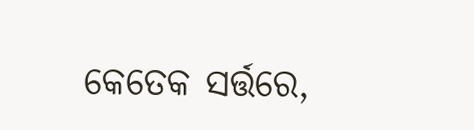କେତେକ ସର୍ତ୍ତରେ,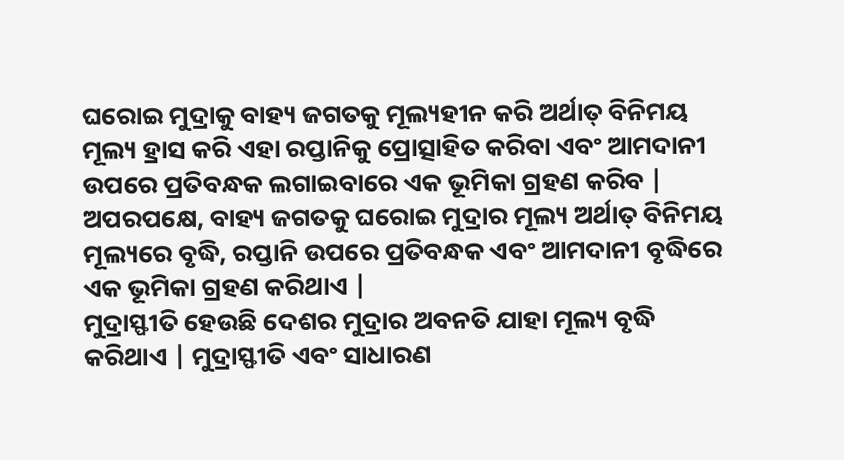ଘରୋଇ ମୁଦ୍ରାକୁ ବାହ୍ୟ ଜଗତକୁ ମୂଲ୍ୟହୀନ କରି ଅର୍ଥାତ୍ ବିନିମୟ ମୂଲ୍ୟ ହ୍ରାସ କରି ଏହା ରପ୍ତାନିକୁ ପ୍ରୋତ୍ସାହିତ କରିବା ଏବଂ ଆମଦାନୀ ଉପରେ ପ୍ରତିବନ୍ଧକ ଲଗାଇବାରେ ଏକ ଭୂମିକା ଗ୍ରହଣ କରିବ | ଅପରପକ୍ଷେ, ବାହ୍ୟ ଜଗତକୁ ଘରୋଇ ମୁଦ୍ରାର ମୂଲ୍ୟ ଅର୍ଥାତ୍ ବିନିମୟ ମୂଲ୍ୟରେ ବୃଦ୍ଧି, ରପ୍ତାନି ଉପରେ ପ୍ରତିବନ୍ଧକ ଏବଂ ଆମଦାନୀ ବୃଦ୍ଧିରେ ଏକ ଭୂମିକା ଗ୍ରହଣ କରିଥାଏ |
ମୁଦ୍ରାସ୍ଫୀତି ହେଉଛି ଦେଶର ମୁଦ୍ରାର ଅବନତି ଯାହା ମୂଲ୍ୟ ବୃଦ୍ଧି କରିଥାଏ | ମୁଦ୍ରାସ୍ଫୀତି ଏବଂ ସାଧାରଣ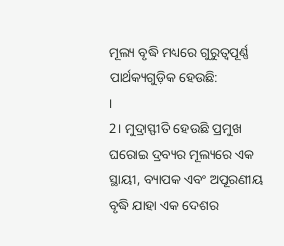ମୂଲ୍ୟ ବୃଦ୍ଧି ମଧ୍ୟରେ ଗୁରୁତ୍ୱପୂର୍ଣ୍ଣ ପାର୍ଥକ୍ୟଗୁଡ଼ିକ ହେଉଛି:
।
2। ମୁଦ୍ରାସ୍ଫୀତି ହେଉଛି ପ୍ରମୁଖ ଘରୋଇ ଦ୍ରବ୍ୟର ମୂଲ୍ୟରେ ଏକ ସ୍ଥାୟୀ, ବ୍ୟାପକ ଏବଂ ଅପୂରଣୀୟ ବୃଦ୍ଧି ଯାହା ଏକ ଦେଶର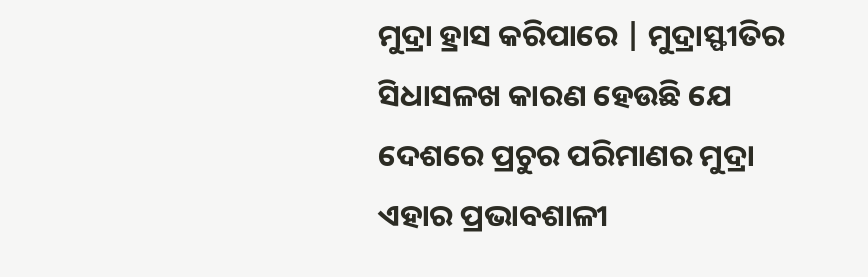ମୁଦ୍ରା ହ୍ରାସ କରିପାରେ | ମୁଦ୍ରାସ୍ଫୀତିର ସିଧାସଳଖ କାରଣ ହେଉଛି ଯେ ଦେଶରେ ପ୍ରଚୁର ପରିମାଣର ମୁଦ୍ରା ଏହାର ପ୍ରଭାବଶାଳୀ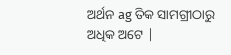ଅର୍ଥନ ag ତିକ ସାମଗ୍ରୀଠାରୁ ଅଧିକ ଅଟେ |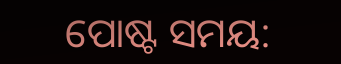ପୋଷ୍ଟ ସମୟ: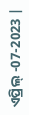ଏପ୍ରିଲ୍ -07-2023 |